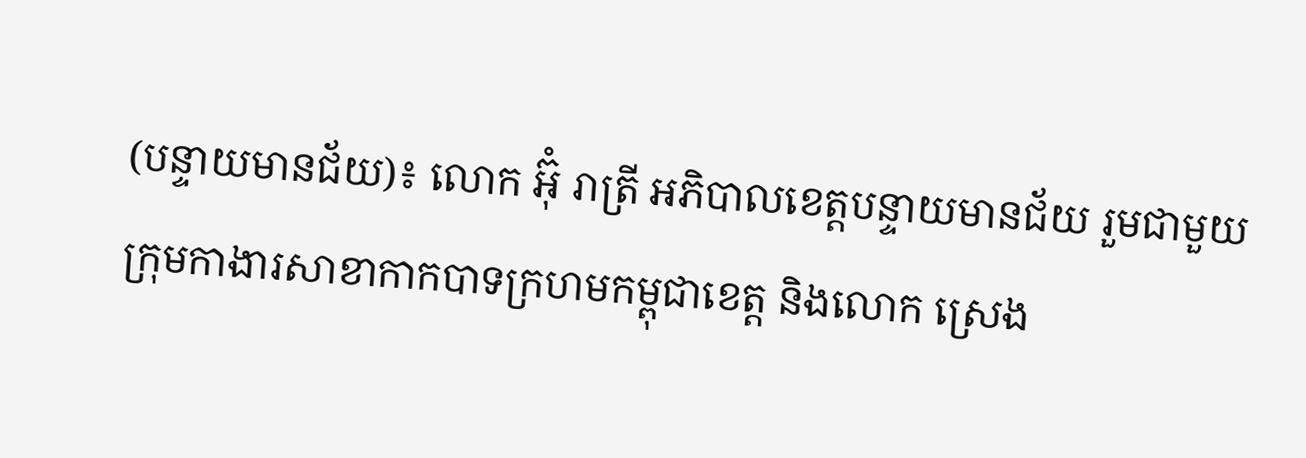(បន្ទាយមានជ័យ)៖ លោក អ៊ុំ រាត្រី អភិបាលខេត្តបន្ទាយមានជ័យ រួមជាមួយក្រុមកាងារសាខាកាកបាទក្រហមកម្ពុជាខេត្ត និងលោក ស្រេង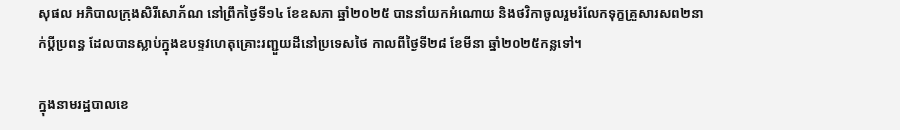សុផល អភិបាលក្រុងសិរីសោភ័ណ នៅព្រឹកថ្ងៃទី១៤ ខែឧសភា ឆ្នាំ២០២៥ បាននាំយកអំណោយ និងថវិកាចូលរួមរំលែកទុក្ខគ្រួសារសព២នាក់ប្តីប្រពន្ធ ដែលបានស្លាប់ក្នុងឧបទ្ទវហេតុគ្រោះរញ្ជួយដីនៅប្រទេសថៃ កាលពីថ្ងៃទី២៨ ខែមីនា ឆ្នាំ២០២៥កន្លទៅ។

ក្នុងនាមរដ្ឋបាលខេ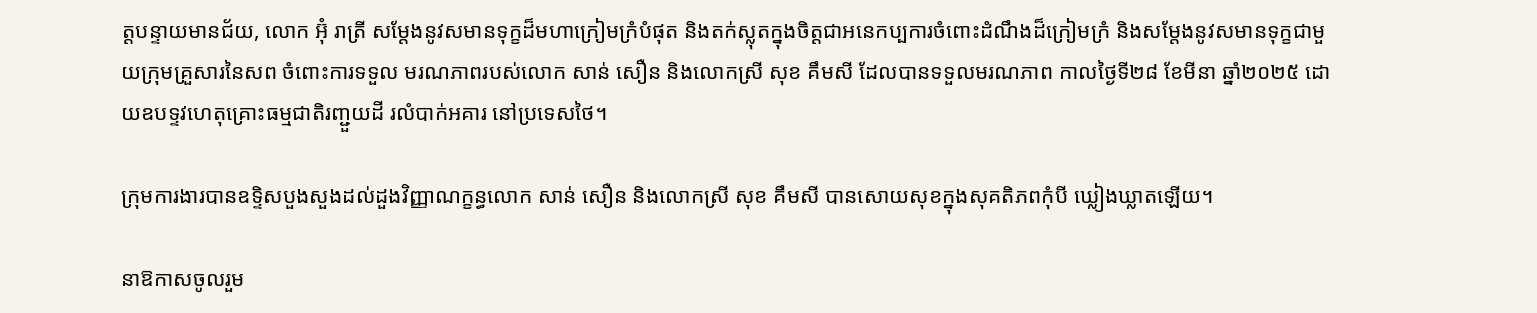ត្តបន្ទាយមានជ័យ, លោក អ៊ុំ រាត្រី សម្តែងនូវសមានទុក្ខដ៏មហាក្រៀមក្រំបំផុត និងតក់ស្លុតក្នុងចិត្តជាអនេកប្បការចំពោះដំណឹងដ៏ក្រៀមក្រំ និងសម្តែងនូវសមានទុក្ខជាមួយក្រុមគ្រួសារនៃសព ចំពោះការទទួល មរណភាពរបស់លោក សាន់ សឿន និងលោកស្រី សុខ គឹមសី ដែលបានទទួលមរណភាព កាលថ្ងៃទី២៨ ខែមីនា ឆ្នាំ២០២៥ ដោយឧបទ្ទវហេតុគ្រោះធម្មជាតិរញ្ជួយដី រលំបាក់អគារ នៅប្រទេសថៃ។

ក្រុមការងារបានឧទ្ទិសបួងសួងដល់ដួងវិញ្ញាណក្ខន្ធលោក សាន់ សឿន និងលោកស្រី សុខ គឹមសី បានសោយសុខក្នុងសុគតិភពកុំបី ឃ្លៀងឃ្លាតឡើយ។

នាឱកាសចូលរួម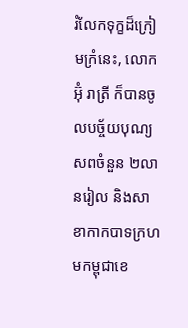រំលែកទុក្ខដ៏ក្រៀមក្រំនេះ, លោក អ៊ុំ រាត្រី ក៏បានចូលបច្ច័យបុណ្យសពចំនួន ២លានរៀល និងសាខាកាកបាទក្រហមកម្ពុជាខេ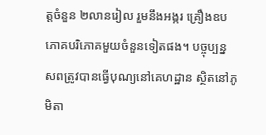ត្តចំនួន ២លានរៀល រួមនឹងអង្ករ គ្រឿងឧបភោគបរិភោគមួយចំនួនទៀតផង។ បច្ចុប្បន្ន សពត្រូវបានធ្វើបុណ្យនៅគេហដ្ឋាន ស្ថិតនៅភូមិតា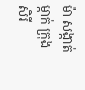ម៉ា សង្កាត់ម្កាក់ ក្រុងសិរី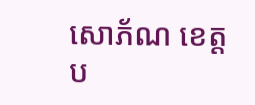សោភ័ណ ខេត្តប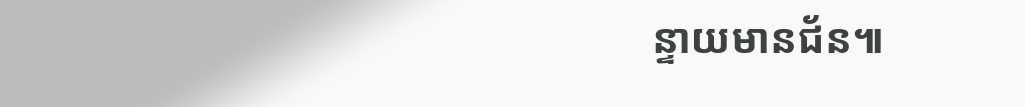ន្ទាយមានជ័ន៕